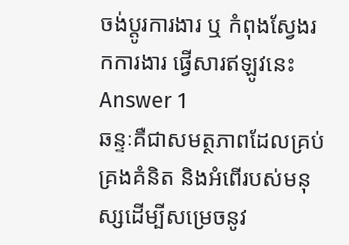ចង់ប្តូរការងារ ឬ កំពុងស្វែងរកការងារ ផ្វើសារឥឡូវនេះ
Answer 1
ឆន្ទៈគឺជាសមត្ថភាពដែលគ្រប់គ្រងគំនិត និងអំពើរបស់មនុស្សដើម្បីសម្រេចនូវ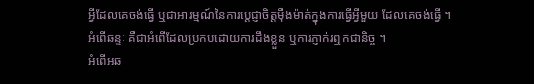អ្វីដែលគេចង់ធ្វើ ឬជាអារម្មណ៍នៃការប្តេជ្ញាចិត្តម៉ឺងម៉ាត់ក្នុងការធ្វើអ្វីមួយ ដែលគេចង់ធ្វើ ។
អំពើឆន្ទៈ គឺជាអំពើដែលប្រកបដោយការដឹងខ្លួន ឬការភ្ញាក់រឮកជានិច្ច ។
អំពើអឆ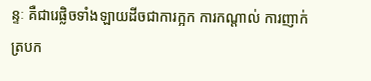ន្ទៈ គឺជារេផ្លិចទាំងឡាយដីចជាការក្អក ការកណ្តាល់ ការញាក់ត្របក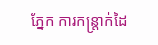ភ្នែក ការកន្រ្តាក់ដៃ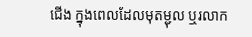ជើង ក្នុងពេលដែលមុតម្ជុល ឬរលាក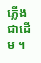ភ្លើងជាដើម ។